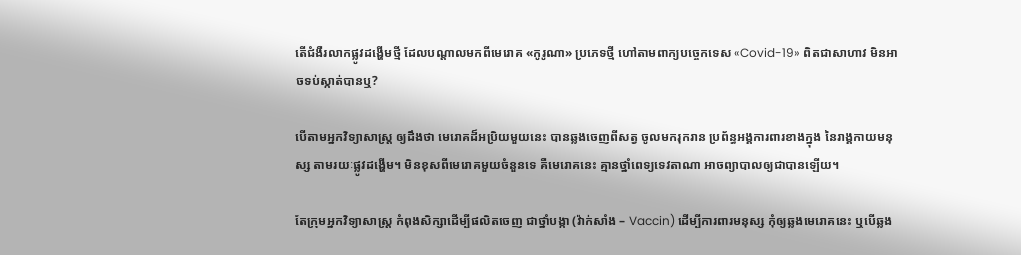តើជំងឺរលាកផ្លូវដង្ហើមថ្មី ដែលបណ្ដាលមកពីមេរោគ «កូរូណា» ប្រភេទថ្មី ហៅតាមពាក្យបច្ចេកទេស «Covid-19» ពិតជាសាហាវ មិនអាចទប់ស្កាត់បានឬ?

បើតាមអ្នកវិទ្យាសាស្ត្រ ឲ្យដឹងថា មេរោគដ៏អប្រិយមួយនេះ បានឆ្លងចេញពីសត្វ ចូលមករុករាន ប្រព័ន្ធអង្គការពារខាងក្នុង នៃរាង្គកាយមនុស្ស តាមរយៈផ្លូវដង្ហើម។ មិនខុសពីមេរោគមួយចំនួនទេ គឺមេរោគនេះ គ្មានថ្នាំពេទ្យទេវតាណា អាចព្យាបាលឲ្យជាបានឡើយ។

តែក្រុមអ្នកវិទ្យាសាស្ត្រ កំពុងសិក្សាដើម្បីផលិតចេញ ជាថ្នាំបង្កា (វ៉ាក់សាំង – Vaccin) ដើម្បីការពារមនុស្ស កុំឲ្យឆ្លងមេរោគនេះ ឬបើឆ្លង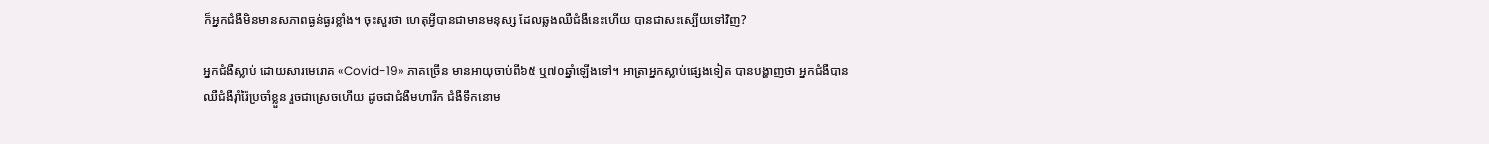ក៏អ្នកជំងឺមិនមានសភាពធ្ងន់ធ្ងរខ្លាំង។ ចុះសួរថា ហេតុអ្វីបានជាមានមនុស្ស ដែលឆ្លងឈឺជំងឺនេះហើយ បានជាសះស្បើយទៅវិញ?

អ្នកជំងឺស្លាប់ ដោយសារមេរោគ «Covid-19» ភាគច្រើន មានអាយុចាប់ពី៦៥ ឬ៧០ឆ្នាំឡើងទៅ។ អាត្រាអ្នកស្លាប់ផ្សេងទៀត បានបង្ហាញថា អ្នកជំងឺបានឈឺជំងឺរ៉ាំរ៉ៃប្រចាំខ្លួន រួចជាស្រេចហើយ ដូចជាជំងឺមហារីក ជំងឺទឹកនោម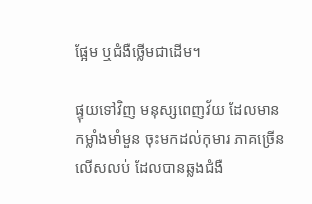ផ្អែម ឬជំងឺថ្លើមជាដើម។

ផ្ទុយទៅវិញ មនុស្សពេញវ័យ ដែលមានកម្លាំងមាំមួន ចុះមកដល់កុមារ ភាគច្រើនលើសលប់ ដែលបានឆ្លងជំងឺ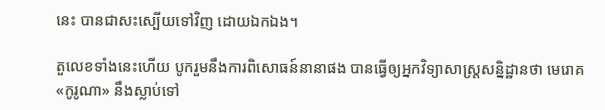នេះ បានជាសះស្បើយទៅវិញ ដោយឯកឯង។

តួលេខទាំងនេះហើយ បូករួមនឹងការពិសោធន៍នានាផង បានធ្វើឲ្យអ្នកវិទ្យាសាស្ត្រសន្និដ្ឋានថា មេរោគ «កូរូណា» នឹងស្លាប់ទៅ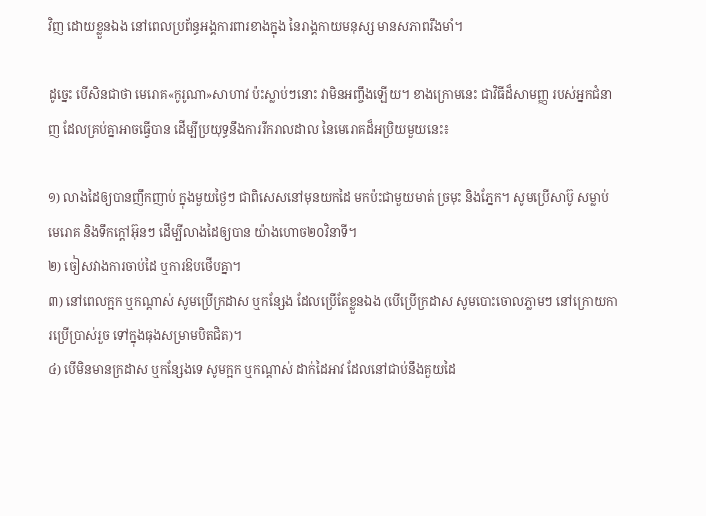វិញ ដោយខ្លួនឯង នៅពេលប្រព័ន្ធអង្គការពារខាងក្នុង នៃរាង្គកាយមនុស្ស មានសភាពរឹងមាំ។

ដូច្នេះ បើសិនជាថា មេរោគ«កូរូណា»សាហាវ ប៉ះស្លាប់ៗនោះ វាមិនអញ្ចឹងឡើយ។ ខាងក្រោមនេះ ជាវិធីដ៏សាមញ្ញ របស់អ្នកជំនាញ ដែលគ្រប់គ្នាអាចធ្វើបាន ដើម្បីប្រយុទ្ធនឹងការរីករាលដាល នៃមេរោគដ៏អប្រិយមួយនេះ៖

១) លាងដៃឲ្យបានញឹកញាប់ ក្នុងមួយថ្ងៃៗ ជាពិសេសនៅមុនយកដៃ មកប៉ះជាមួយមាត់ ច្រមុះ និងភ្នែក។ សូមប្រើសាប៊ូ សម្លាប់មេរោគ និងទឹកក្ដៅអ៊ុនៗ ដើម្បីលាងដៃឲ្យបាន យ៉ាងហោច២០វិនាទី។
២) ចៀសវាងការចាប់ដៃ ឬការឱបថើបគ្នា។
៣) នៅពេលក្អក ឬកណ្ដាស់ សូមប្រើក្រដាស ឬកន្សែង ដែលប្រើតែខ្លួនឯង (បើប្រើក្រដាស សូមបោះចោលភ្លាមៗ នៅក្រោយការប្រើប្រាស់រួច ទៅក្នុងធុងសម្រាមបិតជិត)។
៤) បើមិនមានក្រដាស ឬកន្សែងទេ សូមក្អក ឬកណ្ដាស់ ដាក់ដៃអាវ ដែលនៅជាប់នឹងគួយដៃ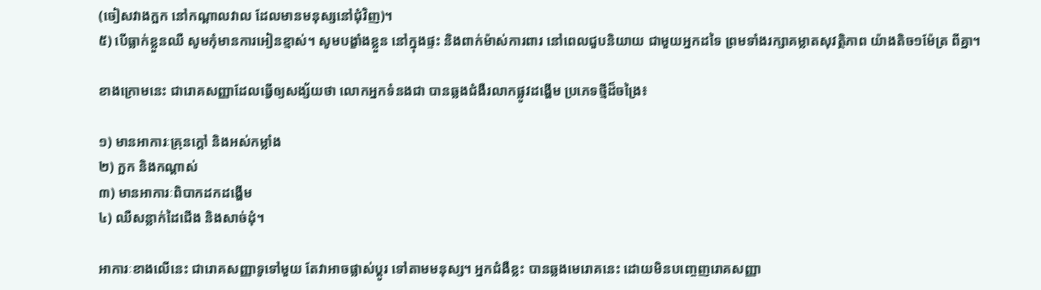(ចៀសវាងក្អក នៅកណ្ដាលវាល ដែលមានមនុស្សនៅជុំវិញ)។
៥) បើធ្លាក់ខ្លួនឈឺ សូមកុំមានការអៀនខ្មាស់។ សូមបង្ខាំងខ្លួន នៅក្នុងផ្ទះ និងពាក់ម៉ាស់ការពារ នៅពេលជួបនិយាយ ជាមួយអ្នកដទៃ ព្រមទាំងរក្សាគម្លាតសុវត្ថិភាព យ៉ាងតិច១ម៉ែត្រ ពីគ្នា។

ខាងក្រោមនេះ ជារោគសញ្ញាដែលធ្វើឲ្យសង្ស័យថា លោកអ្នកទំនងជា បានឆ្លងជំងឺរលាកផ្លូវដង្ហើម ប្រភេទថ្មីដ៏ចង្រៃ៖

១) មានអាការៈគ្រុនក្ដៅ និងអស់កម្លាំង
២) ក្អក និងកណ្ដាស់
៣) មានអាការៈពិបាកដកដង្ហើម
៤) ឈឺសន្លាក់ដៃជើង និងសាច់ដុំ។

អាការៈខាងលើនេះ ជារោគសញ្ញាទូទៅមួយ តែវាអាចផ្លាស់ប្ដូរ ទៅតាមមនុស្ស។ អ្នកជំងឺខ្លះ បានឆ្លងមេរោគនេះ ដោយមិនបញ្ចេញរោគសញ្ញា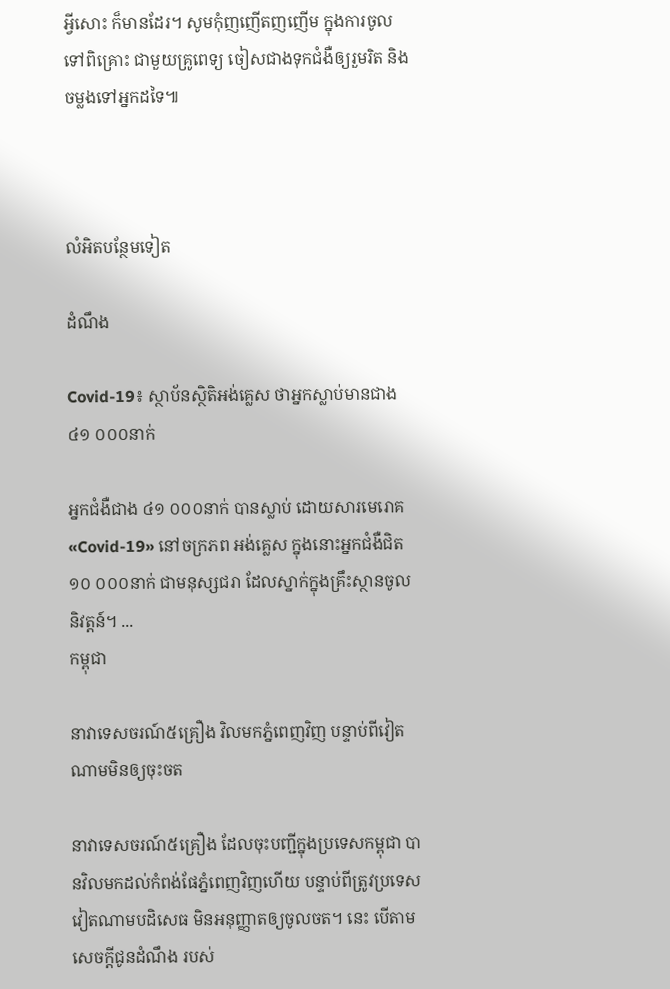អ្វីសោះ ក៏មានដែរ។ សូមកុំញញើតញញើម ក្នុងការចូលទៅពិគ្រោះ ជាមួយគ្រូពេទ្យ ចៀសជាងទុកជំងឺឲ្យរួមរិត និងចម្លងទៅអ្នកដទៃ៕



លំអិតបន្ថែមទៀត

ដំណឹង

Covid-19៖ ស្ថាប័នស្ថិតិអង់គ្លេស ថាអ្នកស្លាប់មានជាង ៤១ ០០០នាក់

អ្នកជំងឺជាង ៤១ ០០០នាក់ បានស្លាប់ ដោយសារមេរោគ «Covid-19» នៅចក្រភព អង់គ្លេស ក្នុងនោះអ្នកជំងឺជិត ១០ ០០០នាក់ ជាមនុស្សជរា ដែលស្នាក់ក្នុងគ្រឹះស្ថានចូលនិវត្តន៍។ ...
កម្ពុជា

នាវាទេសចរណ៍៥គ្រឿង វិលមកភ្នំពេញវិញ បន្ទាប់ពីវៀតណាមមិនឲ្យចុះចត

នាវាទេសចរណ៍៥គ្រឿង ដែលចុះបញ្ជីក្នុងប្រទេសកម្ពុជា បានវិលមកដល់កំពង់ផែភ្នំពេញវិញហើយ បន្ទាប់ពីត្រូវប្រទេសវៀតណាមបដិសេធ មិនអនុញ្ញាតឲ្យចូលចត។ នេះ បើតាមសេចក្ដីជូនដំណឹង របស់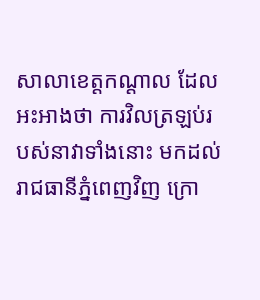សាលាខេត្តកណ្ដាល ដែលអះអាងថា ការវិលត្រឡប់របស់នាវាទាំងនោះ មកដល់រាជធានីភ្នំពេញវិញ ក្រោ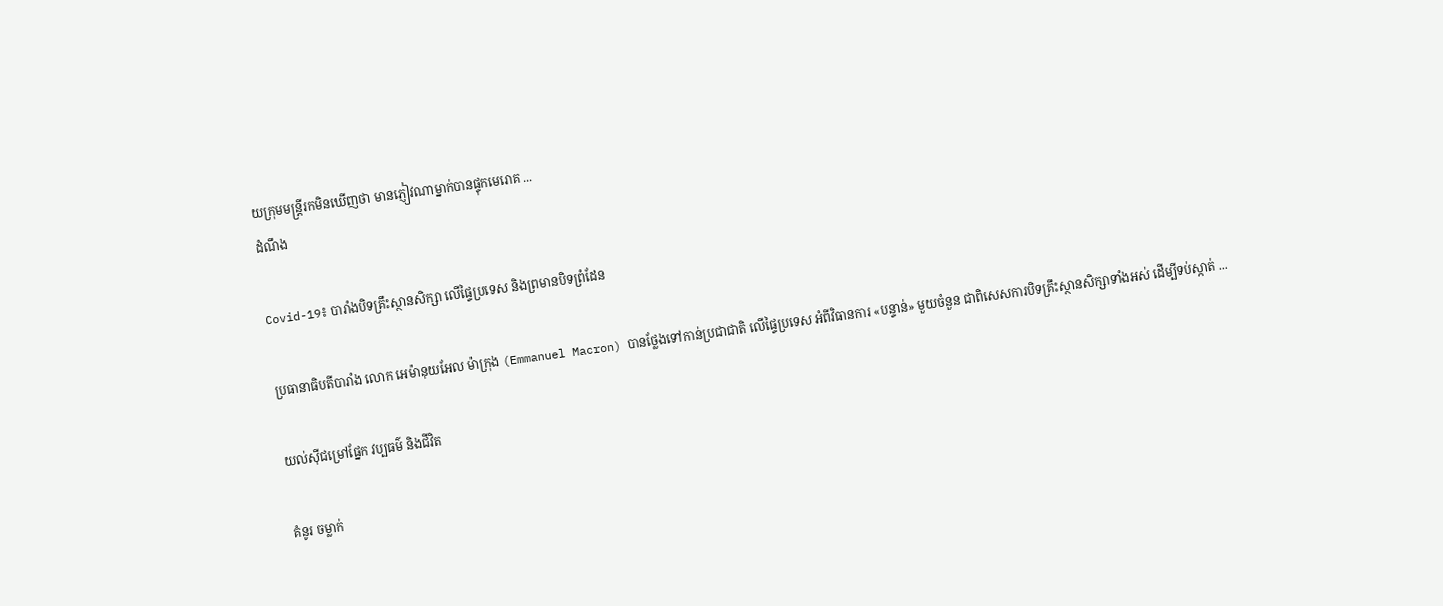យក្រុមមន្ត្រីរកមិនឃើញថា មានភ្ញៀវណាម្នាក់បានផ្ទុកមេរោគ ...
ដំណឹង

Covid-19៖ បារាំងបិទគ្រឹះស្ថានសិក្សា លើផ្ទៃប្រទេស និងព្រមានបិទព្រំដែន

ប្រធានាធិបតីបារាំង លោក អេម៉ានុយអែល ម៉ាក្រុង (Emmanuel Macron) បានថ្លែងទៅកាន់ប្រជាជាតិ លើផ្ទៃប្រទេស អំពីវិធានការ «បន្ទាន់» មួយចំនួន ជាពិសេសការបិទគ្រឹះស្ថានសិក្សាទាំងអស់ ដើម្បីទប់ស្កាត់ ...

យល់ស៊ីជម្រៅផ្នែក វប្បធម៌ និងជីវិត

គំនូរ ចម្លាក់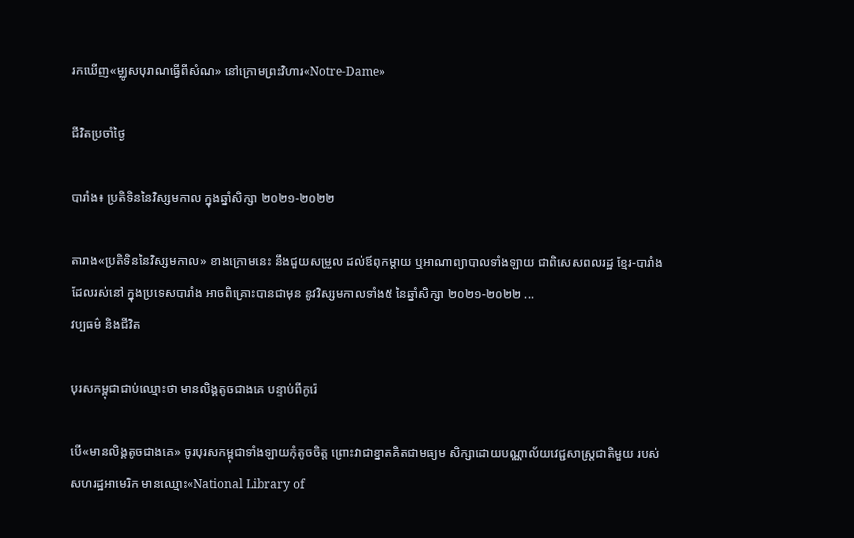រកឃើញ«ម្ឈូសបុរាណធ្វើពីសំណ» នៅក្រោមព្រះវិហារ«Notre-Dame»

ជីវិតប្រចាំថ្ងៃ

បារាំង៖ ប្រតិទិននៃវិស្សមកាល ក្នុងឆ្នាំសិក្សា ២០២១-២០២២

តារាង«ប្រតិទិននៃវិស្សមកាល» ខាងក្រោមនេះ នឹងជួយសម្រួល ដល់ឪពុកម្ដាយ ឬអាណាព្យាបាលទាំងឡាយ ជាពិសេសពលរដ្ឋ ខ្មែរ-បារាំង ដែលរស់នៅ ក្នុងប្រទេសបារាំង អាចពិគ្រោះបានជាមុន នូវវិស្សមកាលទាំង៥ នៃឆ្នាំសិក្សា ២០២១-២០២២ ...
វប្បធម៌ និងជីវិត

បុរសកម្ពុជាជាប់ឈ្មោះថា មានលិង្គតូចជាងគេ បន្ទាប់ពីកូរ៉េ

បើ«មានលិង្គតូចជាងគេ» ចូរបុរសកម្ពុជាទាំងឡាយកុំតូចចិត្ត ព្រោះវាជាខ្នាតគិតជាមធ្យម សិក្សាដោយបណ្ណាល័យវេជ្ជសាស្ត្រជាតិមួយ របស់សហរដ្ឋអាមេរិក មានឈ្មោះ«National Library of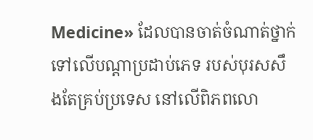Medicine» ដែលបានចាត់ចំណាត់ថ្នាក់ ទៅលើបណ្ដាប្រដាប់ភេទ របស់បុរសសឹងតែគ្រប់ប្រទេស នៅលើពិភពលោ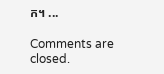ក។ ...

Comments are closed.